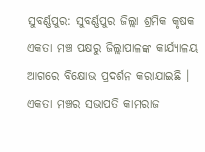ସୁବର୍ଣ୍ଣପୁର: ସୁବର୍ଣ୍ଣପୁର ଜିଲ୍ଲା ଶ୍ରମିକ କୃଷକ ଏକତା ମଞ୍ଚ ପକ୍ଷରୁ ଜିଲ୍ଲାପାଳଙ୍କ କାର୍ଯ୍ୟାଳୟ ଆଗରେ ବିକ୍ଷୋଭ ପ୍ରଦର୍ଶନ କରାଯାଇଛି । ଏକତା ମଞ୍ଚର ସଭାପତି କାମରାଜ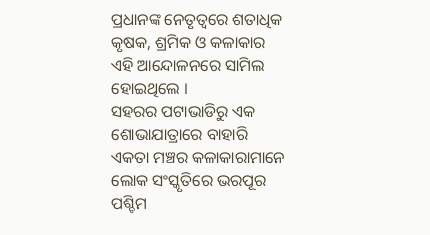ପ୍ରଧାନଙ୍କ ନେତୃତ୍ବରେ ଶତାଧିକ କୃଷକ, ଶ୍ରମିକ ଓ କଳାକାର ଏହି ଆନ୍ଦୋଳନରେ ସାମିଲ ହୋଇଥିଲେ ।
ସହରର ପଟାଭାଡିରୁ ଏକ ଶୋଭାଯାତ୍ରାରେ ବାହାରି ଏକତା ମଞ୍ଚର କଳାକାରାମାନେ ଲୋକ ସଂସ୍କୃତିରେ ଭରପୂର ପଶ୍ଚିମ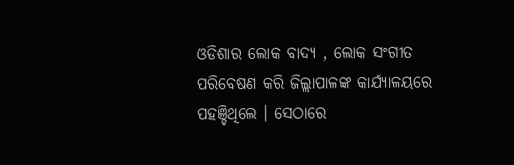ଓଡିଶାର ଲୋକ ବାଦ୍ୟ , ଲୋକ ସଂଗୀତ ପରିବେଷଣ କରି ଜିଲ୍ଲାପାଳଙ୍କ କାର୍ଯ୍ୟାଳୟରେ ପହଞ୍ଚିଥିଲେ । ସେଠାରେ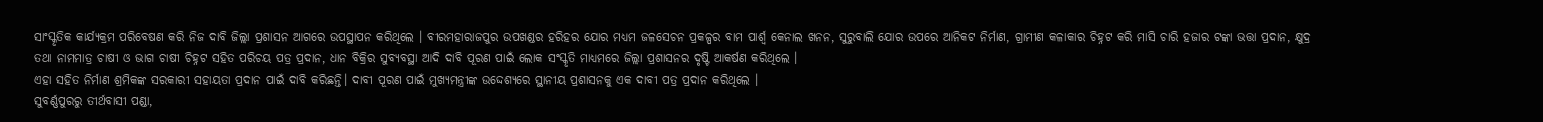ସାଂସ୍କୃତିକ କାର୍ଯ୍ୟକ୍ରମ ପରିବେଷଣ କରି ନିଜ ଦାବି ଜିଲ୍ଲା ପ୍ରଶାସନ ଆଗରେ ଉପସ୍ଥାପନ କରିଥିଲେ । ବୀରମହାରାଜପୁର ଉପଖଣ୍ଡର ହରିହର ଯୋର ମଧ୍ୟମ ଜଳସେଚନ ପ୍ରକଳ୍ପର ବାମ ପାର୍ଶ୍ବ କେନାଲ ଖନନ, ସୁରୁବାଲି ଯୋର ଉପରେ ଆନିକଟ ନିର୍ମାଣ, ଗ୍ରାମୀଣ କଳାକାର ଚିହ୍ନଟ କରି ମାସି ଚାରି ହଜାର ଟଙ୍କା ଭତ୍ତା ପ୍ରଦାନ, କ୍ଷୁଦ୍ର ତଥା ନାମମାତ୍ର ଚାଷୀ ଓ ଭାଗ ଚାଷୀ ଚିହ୍ନଟ ସହିତ ପରିଚୟ ପତ୍ର ପ୍ରଦାନ, ଧାନ ବିକ୍ରିର ସୁବ୍ୟବସ୍ଥା ଆଦି ଦାବି ପୂରଣ ପାଇଁ ଲୋକ ସଂସ୍କୃତି ମାଧ୍ୟମରେ ଜିଲ୍ଲା ପ୍ରଶାସନର ଦୃଷ୍ଟି ଆକର୍ଷଣ କରିଥିଲେ ।
ଏହା ସହିତ ନିର୍ମାଣ ଶ୍ରମିକଙ୍କ ସରକାରୀ ସହାୟତା ପ୍ରଦାନ ପାଇଁ ଦାବି କରିଛନ୍ତି। ଦାବୀ ପୂରଣ ପାଇଁ ମୁଖ୍ୟମନ୍ତ୍ରୀଙ୍କ ଉଦ୍ଦେଶ୍ୟରେ ସ୍ଥାନୀୟ ପ୍ରଶାସନକୁ ଏକ ଦାବୀ ପତ୍ର ପ୍ରଦାନ କରିଥିଲେ ।
ସୁବର୍ଣ୍ଣପୁରରୁ ତୀର୍ଥବାସୀ ପଣ୍ଡା,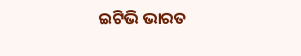ଇଟିଭି ଭାରତ